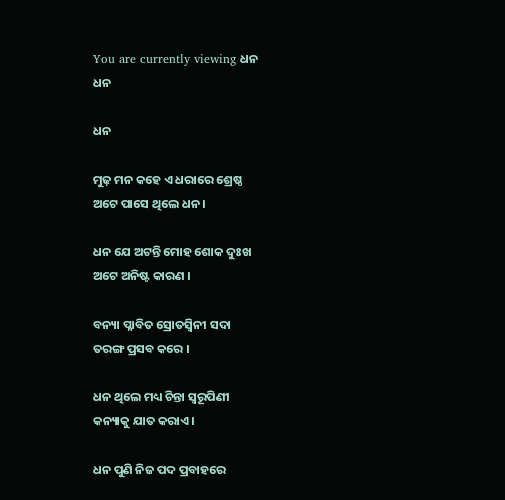You are currently viewing ଧନ
ଧନ

ଧନ

ମୁଢ଼ ମନ କହେ ଏ ଧରାରେ ଶ୍ରେଷ୍ଠ
ଅଟେ ପାସେ ଥିଲେ ଧନ ।

ଧନ ଯେ ଅଟନ୍ତି ମୋହ ଶୋକ ଦୁଃଖ
ଅଟେ ଅନିଷ୍ଟ କାରଣ ।

ବନ୍ୟା ପ୍ଳାବିତ ସ୍ରୋତସ୍ୱିନୀ ସଦା
ତରଙ୍ଗ ପ୍ରସବ କରେ ।

ଧନ ଥିଲେ ମଧ୍ୟ ଚିନ୍ତା ସ୍ୱରୂପିଣୀ
କନ୍ୟାକୁ ଯାତ କରାଏ ।

ଧନ ପୁଣି ନିଜ ପଦ ପ୍ରବାହରେ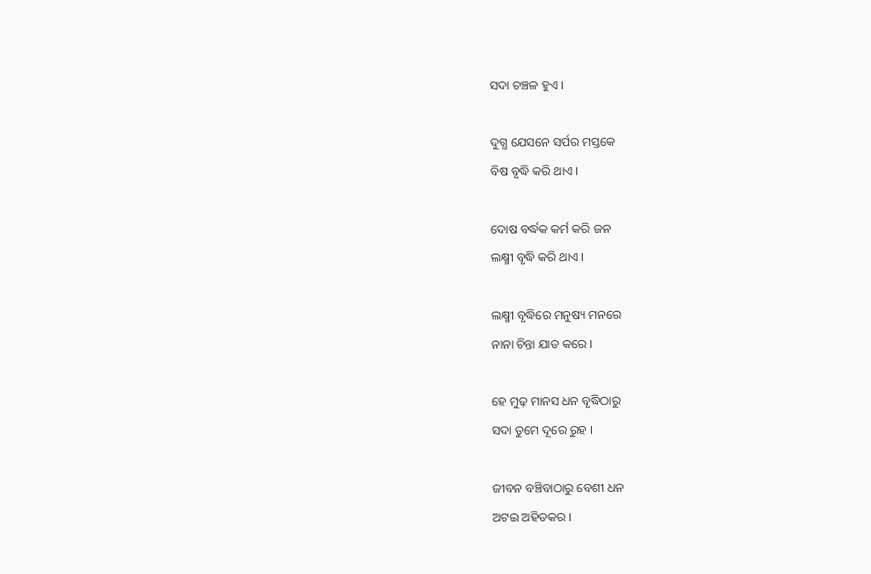ସଦା ଚଞ୍ଚଳ ହୁଏ ।

ଦୁଗ୍ଧ ଯେସନେ ସର୍ପର ମସ୍ତକେ
ବିଷ ବୃଦ୍ଧି କରି ଥାଏ ।

ଦୋଷ ବର୍ଦ୍ଧକ କର୍ମ କରି ଜନ
ଲକ୍ଷ୍ମୀ ବୃଦ୍ଧି କରି ଥାଏ ।

ଲକ୍ଷ୍ମୀ ବୃଦ୍ଧିରେ ମନୁଷ୍ୟ ମନରେ
ନାନା ଚିନ୍ତା ଯାତ କରେ ।

ହେ ମୁଢ଼ ମାନସ ଧନ ବୃଦ୍ଧିଠାରୁ
ସଦା ତୁମେ ଦୂରେ ରୁହ ।

ଜୀବନ ବଞ୍ଚିବାଠାରୁ ବେଶୀ ଧନ
ଅଟଇ ଅହିତକର ।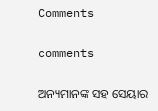Comments

comments

ଅନ୍ୟମାନଙ୍କ ସହ ସେୟାର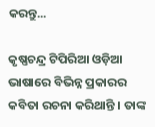କରନ୍ତୁ...

କୃଷ୍ଣଚନ୍ଦ୍ର ଟିପିରିଆ ଓଡ଼ିଆ ଭାଷାରେ ବିଭିନ୍ନ ପ୍ରକାରର କବିତା ରଚନା କରିଥାନ୍ତି । ତାଙ୍କ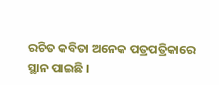ରଚିତ କବିତା ଅନେକ ପତ୍ରପତ୍ରିକାରେ ସ୍ଥାନ ପାଇଛି ।